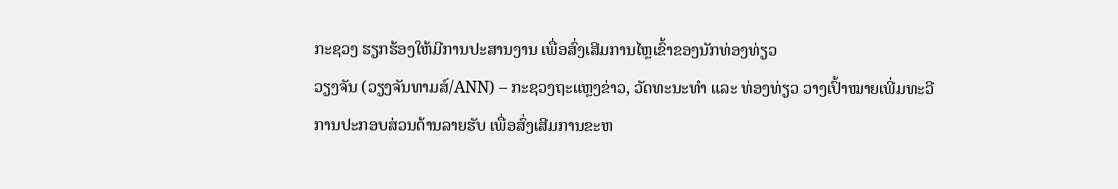ກະຊວງ ຮຽກຮ້ອງໃຫ້ມີການປະສານງານ ເພື່ອສົ່ງເສີມການໄຫຼເຂົ້າຂອງນັກທ່ອງທ່ຽວ
ວຽງຈັນ (ວຽງຈັນທາມສ໌/ANN) – ກະຊວງຖະແຫຼງຂ່າວ, ວັດທະນະທຳ ແລະ ທ່ອງທ່ຽວ ວາງເປົ້າໝາຍເພີ່ມທະວີການປະກອບສ່ວນດ້ານລາຍຮັບ ເພື່ອສົ່ງເສີມການຂະຫ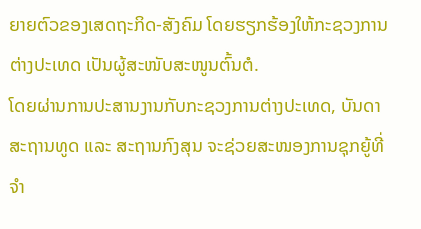ຍາຍຕົວຂອງເສດຖະກິດ-ສັງຄົມ ໂດຍຮຽກຮ້ອງໃຫ້ກະຊວງການຕ່າງປະເທດ ເປັນຜູ້ສະໜັບສະໜູນຕົ້ນຕໍ.
ໂດຍຜ່ານການປະສານງານກັບກະຊວງການຕ່າງປະເທດ, ບັນດາສະຖານທູດ ແລະ ສະຖານກົງສຸນ ຈະຊ່ວຍສະໜອງການຊຸກຍູ້ທີ່ຈຳ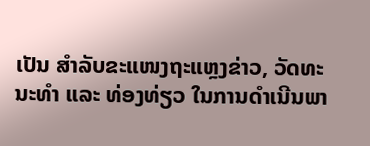ເປັນ ສຳລັບຂະແໜງຖະແຫຼງຂ່າວ, ວັດທະນະທຳ ແລະ ທ່ອງທ່ຽວ ໃນການດຳເນີນພາ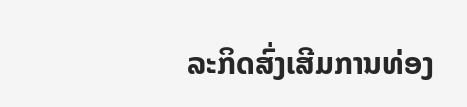ລະກິດສົ່ງເສີມການທ່ອງ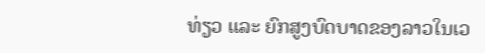ທ່ຽວ ແລະ ຍົກສູງບົດບາດຂອງລາວໃນເວ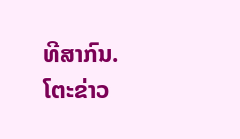ທີສາກົນ.
ໂຕະຂ່າວ